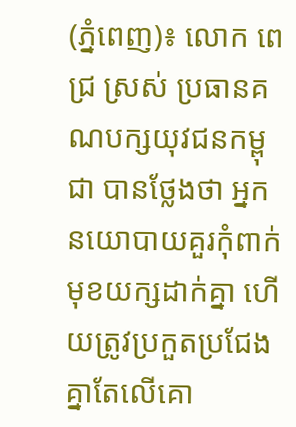(ភ្នំពេញ)៖ លោក ពេជ្រ ស្រស់ ប្រធានគណបក្សយុវជនកម្ពុជា បានថ្លែងថា អ្នកនយោបាយគួរកុំពាក់មុខយក្សដាក់គ្នា ហើយត្រូវប្រកួតប្រជែងគ្នាតែលើគោ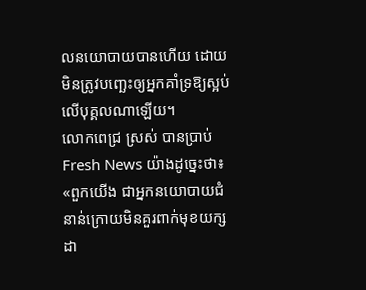លនយោបាយបានហើយ ដោយមិនត្រូវបញ្ឆេះឲ្យអ្នកគាំទ្រឱ្យស្អប់លើបុគ្គលណាឡើយ។
លោកពេជ្រ ស្រស់ បានប្រាប់ Fresh News យ៉ាងដូច្នេះថា៖ «ពួកយើង ជាអ្នកនយោបាយជំនាន់ក្រោយមិនគួរពាក់មុខយក្សដា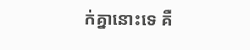ក់គ្នានោះទេ គឺ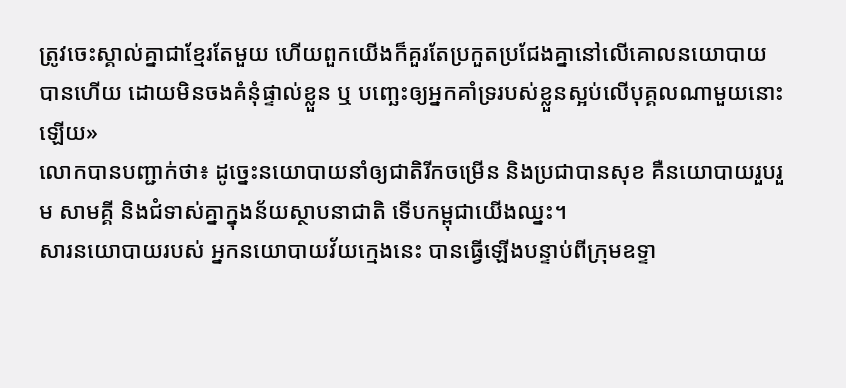ត្រូវចេះស្គាល់គ្នាជាខ្មែរតែមួយ ហើយពួកយើងក៏គួរតែប្រកួតប្រជែងគ្នានៅលើគោលនយោបាយ បានហើយ ដោយមិនចងគំនុំផ្ទាល់ខ្លួន ឬ បញ្ឆេះឲ្យអ្នកគាំទ្ររបស់ខ្លួនស្អប់លើបុគ្គលណាមួយនោះឡើយ»
លោកបានបញ្ជាក់ថា៖ ដូច្នេះនយោបាយនាំឲ្យជាតិរីកចម្រើន និងប្រជាបានសុខ គឺនយោបាយរួបរួម សាមគ្គី និងជំទាស់គ្នាក្នុងន័យស្ថាបនាជាតិ ទើបកម្ពុជាយើងឈ្នះ។
សារនយោបាយរបស់ អ្នកនយោបាយវ័យក្មេងនេះ បានធ្វើឡើងបន្ទាប់ពីក្រុមឧទ្ទា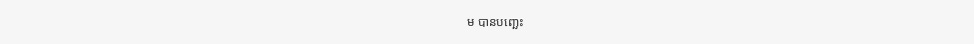ម បានបញ្ឆេះ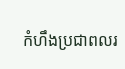កំហឹងប្រជាពលរ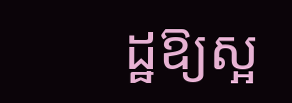ដ្ឋឱ្យស្អ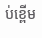ប់ខ្ពើម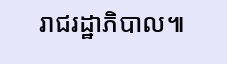រាជរដ្ឋាភិបាល៕